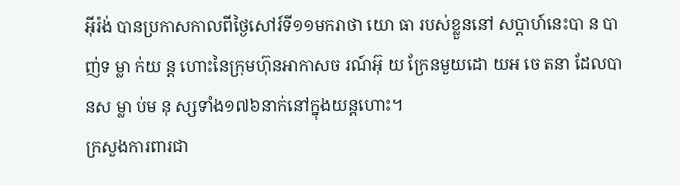អ៊ីរ៉ង់ បានប្រកាសកាលពីថ្ងៃសៅរ៍ទី១១មករាថា យោ ធា របស់ខ្លួននៅ សប្តាហ៍នេះបា ន បា ញ់ទ ម្លា ក់យ ន្ត ហោះនៃក្រុមហ៊ុនអាកាសច រណ៍អ៊ុ យ ក្រែនមួយដោ យអ ចេ តនា ដែលបានស ម្លា ប់ម នុ ស្សទាំង១៧៦នាក់នៅក្នុងយន្តហោះ។
ក្រសួងការពារជា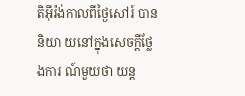តិអ៊ីរ៉ង់កាលពីថ្ងៃសៅរ៍ បាននិយា យនៅក្នុងសេចក្តីថ្លែងការ ណ៍មួយថា យន្ត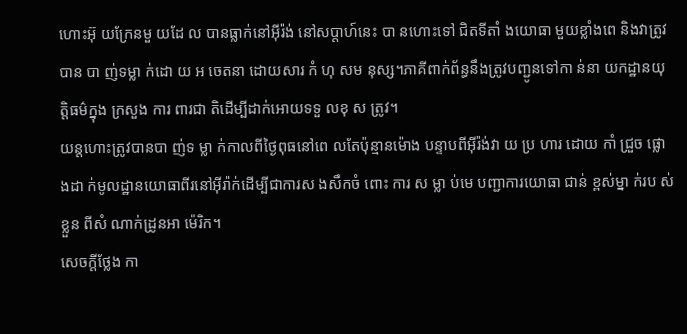ហោះអ៊ុ យក្រែនមួ យដែ ល បានធ្លាក់នៅអ៊ីរ៉ង់ នៅសប្តាហ៍នេះ បា នហោះទៅ ជិតទីតាំ ងយោធា មួយខ្លាំងពេ និងវាត្រូវបាន បា ញ់ទម្លា ក់ដោ យ អ ចេតនា ដោយសារ កំ ហុ សម នុស្ស។ភាគីពាក់ព័ន្ធនឹងត្រូវបញ្ជូនទៅកា ន់នា យកដ្ឋានយុត្តិធម៌ក្នុង ក្រសួង ការ ពារជា តិដើម្បីដាក់អោយទទួ លខុ ស ត្រូវ។
យន្តហោះត្រូវបានបា ញ់ទ ម្លា ក់កាលពីថ្ងៃពុធនៅពេ លតែប៉ុន្មានម៉ោង បន្ទាបពីអ៊ីរ៉ង់វា យ ប្រ ហារ ដោយ កាំ ជ្រួច ផ្លោ ងដា ក់មូលដ្ឋានយោធាពីរនៅអ៊ីរ៉ាក់ដើម្បីជាការស ងសឹកចំ ពោះ ការ ស ម្លា ប់មេ បញ្ជាការយោធា ជាន់ ខ្ពស់ម្នា ក់រប ស់ខ្លួន ពីសំ ណាក់ដ្រូនអា ម៉េរិក។
សេចក្តីថ្លែង កា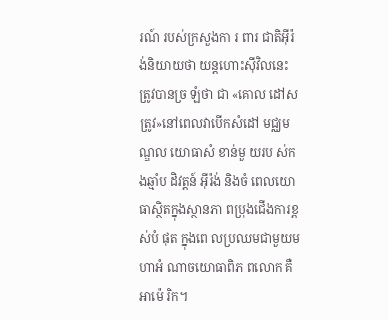រណ៍ របស់ក្រសួងកា រ ពារ ជាតិអ៊ីរ៉ ង់និយាយថា យន្តហោះស៊ីវិលនេះត្រូវបានច្រ ឡំថា ជា «គោល ដៅសត្រូវ»នៅពេលវាបើកសំដៅ មជ្ឈមណ្ឌល យោធាសំ ខាន់មួ យរប ស់ក ងឆ្មាំប ដិវត្តន៍ អ៊ីរ៉ង់ និងចំ ពេលយោ ធាស្ថិតក្នុងស្ថានភា ពប្រុងជើងការខ្ពស់បំ ផុត ក្នុងពេ លប្រឈមជាមួយម ហាអំ ណាចយោធាពិភ ពលោក គឺអាម៉េ រិក។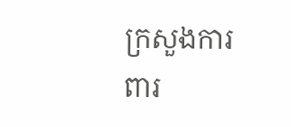ក្រសួងការ ពារ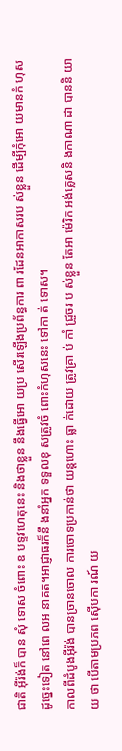ជាតិ អ៊ីរ៉ង់ក៏ បាន សុំ ទោស ចំពោះ ឧ បទ្ទវហេតុនេះ និងថាខ្លួន នឹងធ្វើអោ យប្រ សើរឡើងប្រព័ន្ធការ ពា រដែនអាកាសរប ស់ខ្លួន ដើម្បីកុំអោ យមានកំ ហុស ដូច្នេះទៀត នៅពេ លអ នាគត។អាជ្ញាធរក៏នឹ ងនាំអ្នក ទទួលខុ សត្រូវចំ ពោះកំហុសនេះ ទៅកា ត់ ទោស។
កាលពីដំបូងអ៊ីរ៉ង់ បានច្រានចោល ការចោទប្រកាន់ថា យន្តហោះ ធ្លា ក់ដោយ ត្រូវគ្រា ប់ កាំ ជ្រួចរ ប ស់ខ្លួន តែអា ម៉េរិក អង់គ្លេសនិ ងកាណា ដា បាននិ យាយ ថា បើតាមប្រភព ស៊ើបកា រណ៍ យ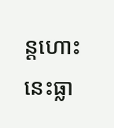ន្តហោះនេះធ្លា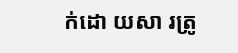ក់ដោ យសា រត្រូ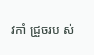វកាំ ជ្រួចរប ស់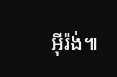អ៊ីរ៉ង់៕